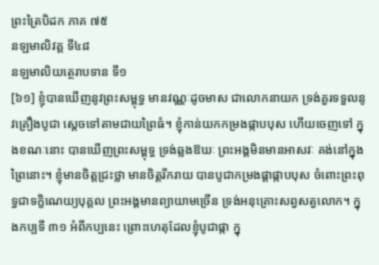ព្រះត្រៃបិដក ភាគ ៧៥
នឡមាលិវគ្គ ទី៤៨
នឡមាលិយត្ថេរាបទាន ទី១
[៦១] ខ្ញុំបានឃើញនូវព្រះសម្ពុទ្ធ មានវណ្ណៈដូចមាស ជាលោកនាយក ទ្រង់គួរទទួលនូវគ្រឿងបូជា ស្តេចទៅតាមជាយព្រៃធំ។ ខ្ញុំកាន់យកកម្រងផ្កាបបុស ហើយចេញទៅ ក្នុងខណៈនោះ បានឃើញព្រះសម្ពុទ្ធ ទ្រង់ឆ្លងឱឃៈ ព្រះអង្គមិនមានអាសវៈ គង់នៅក្នុងព្រៃនោះ។ ខ្ញុំមានចិត្តជ្រះថ្លា មានចិត្តរីករាយ បានបូជាកម្រងផ្តាផ្កាបបុស ចំពោះព្រះពុទ្ធជាទក្ខិណេយ្យបុគ្គល ព្រះអង្គមានព្យាយាមច្រើន ទ្រង់អនុគ្រោះសព្វសត្វលោក។ ក្នុងកប្បទី ៣១ អំពីកប្បនេះ ព្រោះហេតុដែលខ្ញុំបូជាផ្កា ក្នុ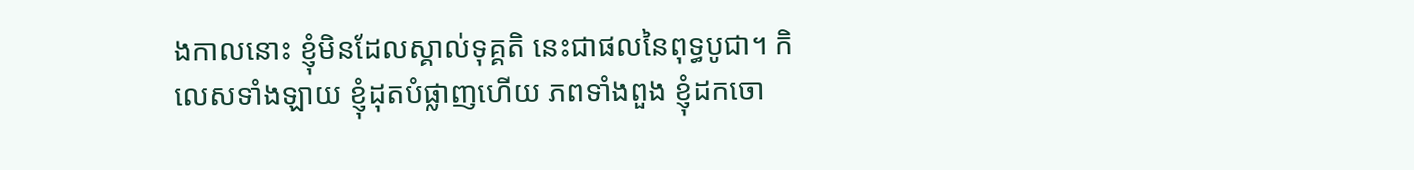ងកាលនោះ ខ្ញុំមិនដែលស្គាល់ទុគ្គតិ នេះជាផលនៃពុទ្ធបូជា។ កិលេសទាំងឡាយ ខ្ញុំដុតបំផ្លាញហើយ ភពទាំងពួង ខ្ញុំដកចោ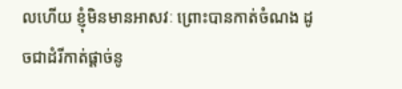លហើយ ខ្ញុំមិនមានអាសវៈ ព្រោះបានកាត់ចំណង ដូចជាដំរីកាត់ផ្តាច់នូ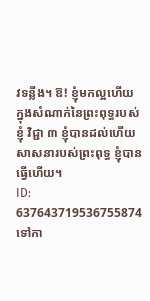វទន្លីង។ ឱ! ខ្ញុំមកល្អហើយ ក្នុងសំណាក់នៃព្រះពុទ្ធរបស់ខ្ញុំ វិជ្ជា ៣ ខ្ញុំបានដល់ហើយ សាសនារបស់ព្រះពុទ្ធ ខ្ញុំបានធ្វើហើយ។
ID: 637643719536755874
ទៅកា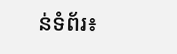ន់ទំព័រ៖